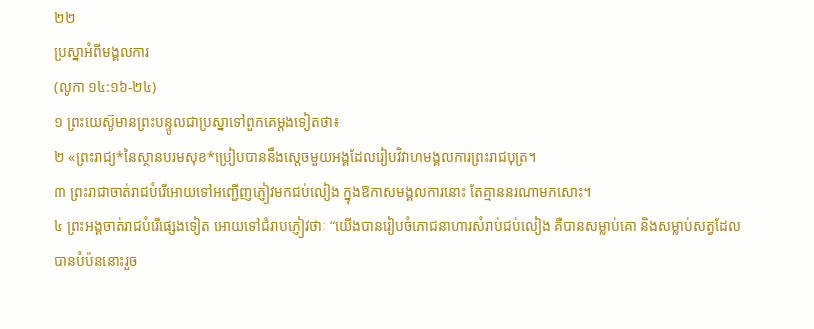២២
ប្រស្នាអំពីមង្គលការ
(លូកា ១៤:១៦-២៤)
១ ព្រះយេស៊ូមានព្រះបន្ទូលជាប្រស្នាទៅពួកគេម្ដងទៀតថា៖
២ «ព្រះរាជ្យ*នៃស្ថានបរមសុខ*ប្រៀបបាននឹងស្ដេចមួយអង្គដែលរៀបវិវាហមង្គលការព្រះរាជបុត្រ។
៣ ព្រះរាជាចាត់រាជបំរើអោយទៅអញ្ជើញភ្ញៀវមកជប់លៀង ក្នុងឱកាសមង្គលការនោះ តែគ្មាននរណាមកសោះ។
៤ ព្រះអង្គចាត់រាជបំរើផ្សេងទៀត អោយទៅជំរាបភ្ញៀវថាៈ “យើងបានរៀបចំភោជនាហារសំរាប់ជប់លៀង គឺបានសម្លាប់គោ និងសម្លាប់សត្វដែលបានបំប៉ននោះរួច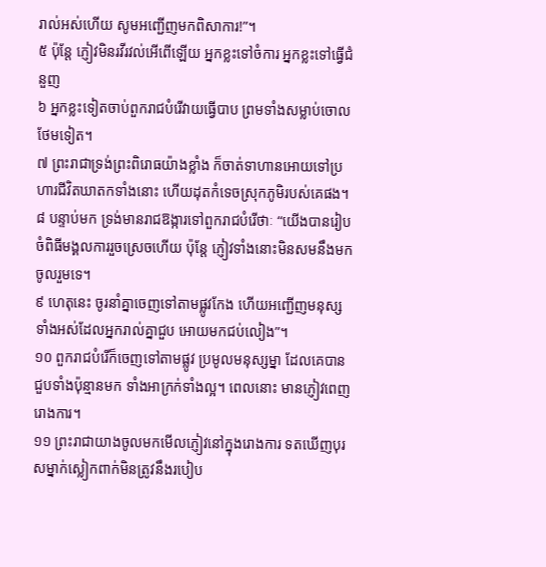រាល់អស់ហើយ សូមអញ្ជើញមកពិសាការ!”។
៥ ប៉ុន្តែ ភ្ញៀវមិនរវីរវល់អើពើឡើយ អ្នកខ្លះទៅចំការ អ្នកខ្លះទៅធ្វើជំនួញ
៦ អ្នកខ្លះទៀតចាប់ពួករាជបំរើវាយធ្វើបាប ព្រមទាំងសម្លាប់ចោលថែមទៀត។
៧ ព្រះរាជាទ្រង់ព្រះពិរោធយ៉ាងខ្លាំង ក៏ចាត់ទាហានអោយទៅប្រហារជីវិតឃាតកទាំងនោះ ហើយដុតកំទេចស្រុកភូមិរបស់គេផង។
៨ បន្ទាប់មក ទ្រង់មានរាជឱង្ការទៅពួករាជបំរើថាៈ “យើងបានរៀបចំពិធីមង្គលការរួចស្រេចហើយ ប៉ុន្តែ ភ្ញៀវទាំងនោះមិនសមនឹងមកចូលរួមទេ។
៩ ហេតុនេះ ចូរនាំគ្នាចេញទៅតាមផ្លូវកែង ហើយអញ្ជើញមនុស្សទាំងអស់ដែលអ្នករាល់គ្នាជួប អោយមកជប់លៀង”។
១០ ពួករាជបំរើក៏ចេញទៅតាមផ្លូវ ប្រមូលមនុស្សម្នា ដែលគេបានជួបទាំងប៉ុន្មានមក ទាំងអាក្រក់ទាំងល្អ។ ពេលនោះ មានភ្ញៀវពេញរោងការ។
១១ ព្រះរាជាយាងចូលមកមើលភ្ញៀវនៅក្នុងរោងការ ទតឃើញបុរសម្នាក់ស្លៀកពាក់មិនត្រូវនឹងរបៀប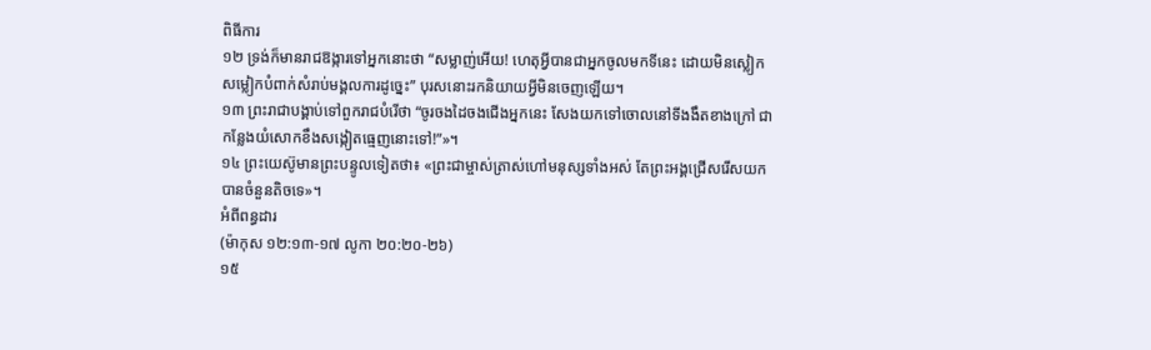ពិធីការ
១២ ទ្រង់ក៏មានរាជឱង្ការទៅអ្នកនោះថា “សម្លាញ់អើយ! ហេតុអ្វីបានជាអ្នកចូលមកទីនេះ ដោយមិនស្លៀកសម្លៀកបំពាក់សំរាប់មង្គលការដូច្នេះ” បុរសនោះរកនិយាយអ្វីមិនចេញឡើយ។
១៣ ព្រះរាជាបង្គាប់ទៅពួករាជបំរើថា “ចូរចងដៃចងជើងអ្នកនេះ សែងយកទៅចោលនៅទីងងឹតខាងក្រៅ ជាកន្លែងយំសោកខឹងសង្កៀតធ្មេញនោះទៅ!”»។
១៤ ព្រះយេស៊ូមានព្រះបន្ទូលទៀតថា៖ «ព្រះជាម្ចាស់ត្រាស់ហៅមនុស្សទាំងអស់ តែព្រះអង្គជ្រើសរើសយកបានចំនួនតិចទេ»។
អំពីពន្ធដារ
(ម៉ាកុស ១២:១៣-១៧ លូកា ២០:២០-២៦)
១៥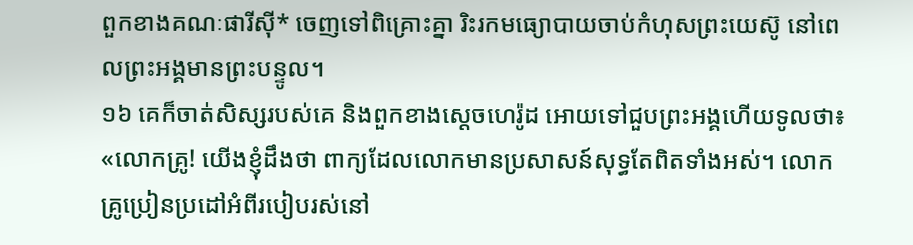ពួកខាងគណៈផារីស៊ី* ចេញទៅពិគ្រោះគ្នា រិះរកមធ្យោបាយចាប់កំហុសព្រះយេស៊ូ នៅពេលព្រះអង្គមានព្រះបន្ទូល។
១៦ គេក៏ចាត់សិស្សរបស់គេ និងពួកខាងស្ដេចហេរ៉ូដ អោយទៅជួបព្រះអង្គហើយទូលថា៖ «លោកគ្រូ! យើងខ្ញុំដឹងថា ពាក្យដែលលោកមានប្រសាសន៍សុទ្ធតែពិតទាំងអស់។ លោកគ្រូប្រៀនប្រដៅអំពីរបៀបរស់នៅ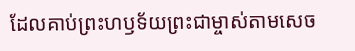ដែលគាប់ព្រះហឫទ័យព្រះជាម្ចាស់តាមសេច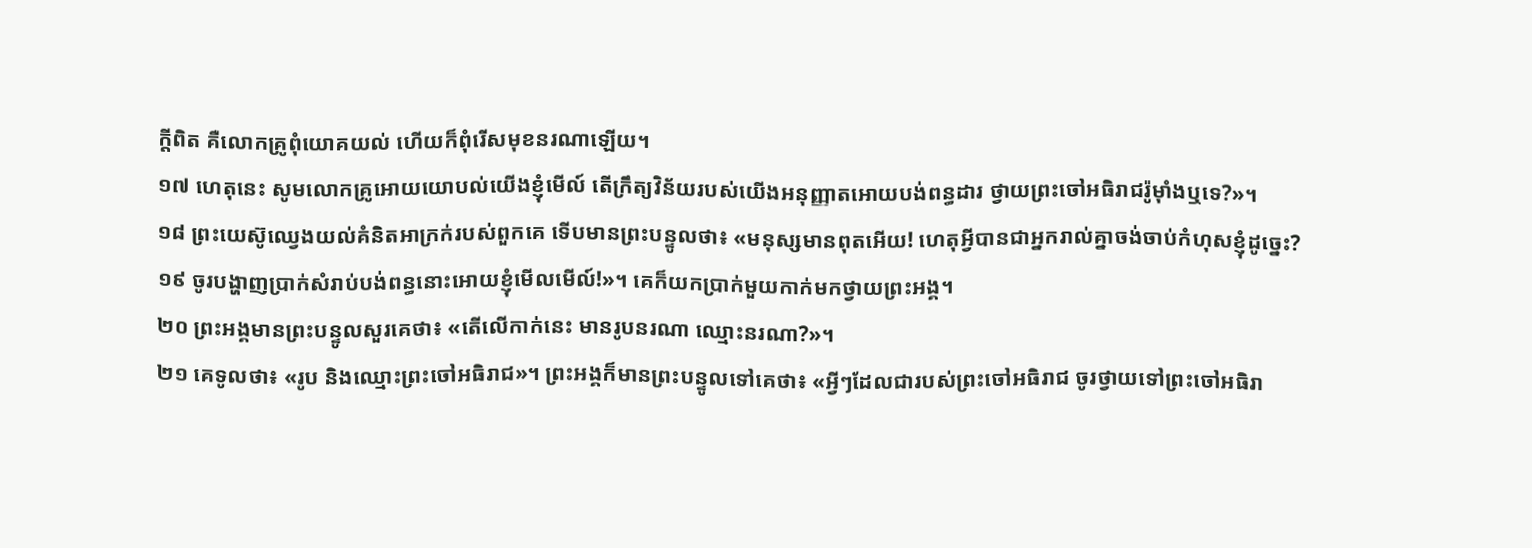ក្ដីពិត គឺលោកគ្រូពុំយោគយល់ ហើយក៏ពុំរើសមុខនរណាឡើយ។
១៧ ហេតុនេះ សូមលោកគ្រូអោយយោបល់យើងខ្ញុំមើល៍ តើក្រឹត្យវិន័យរបស់យើងអនុញ្ញាតអោយបង់ពន្ធដារ ថ្វាយព្រះចៅអធិរាជរ៉ូម៉ាំងឬទេ?»។
១៨ ព្រះយេស៊ូឈ្វេងយល់គំនិតអាក្រក់របស់ពួកគេ ទើបមានព្រះបន្ទូលថា៖ «មនុស្សមានពុតអើយ! ហេតុអ្វីបានជាអ្នករាល់គ្នាចង់ចាប់កំហុសខ្ញុំដូច្នេះ?
១៩ ចូរបង្ហាញប្រាក់សំរាប់បង់ពន្ធនោះអោយខ្ញុំមើលមើល៍!»។ គេក៏យកប្រាក់មួយកាក់មកថ្វាយព្រះអង្គ។
២០ ព្រះអង្គមានព្រះបន្ទូលសួរគេថា៖ «តើលើកាក់នេះ មានរូបនរណា ឈ្មោះនរណា?»។
២១ គេទូលថា៖ «រូប និងឈ្មោះព្រះចៅអធិរាជ»។ ព្រះអង្គក៏មានព្រះបន្ទូលទៅគេថា៖ «អ្វីៗដែលជារបស់ព្រះចៅអធិរាជ ចូរថ្វាយទៅព្រះចៅអធិរា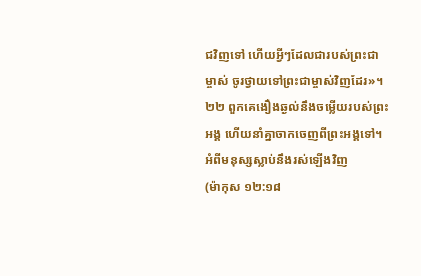ជវិញទៅ ហើយអ្វីៗដែលជារបស់ព្រះជាម្ចាស់ ចូរថ្វាយទៅព្រះជាម្ចាស់វិញដែរ»។
២២ ពួកគេងឿងឆ្ងល់នឹងចម្លើយរបស់ព្រះអង្គ ហើយនាំគ្នាចាកចេញពីព្រះអង្គទៅ។
អំពីមនុស្សស្លាប់នឹងរស់ឡើងវិញ
(ម៉ាកុស ១២:១៨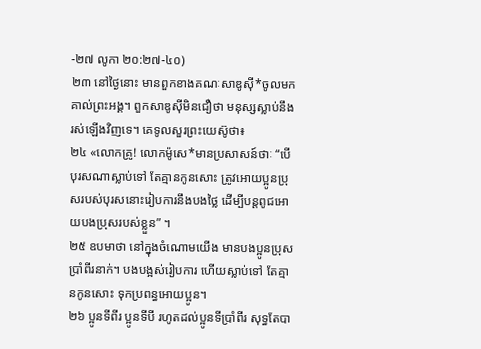-២៧ លូកា ២០:២៧-៤០)
២៣ នៅថ្ងៃនោះ មានពួកខាងគណៈសាឌូស៊ី*ចូលមកគាល់ព្រះអង្គ។ ពួកសាឌូស៊ីមិនជឿថា មនុស្សស្លាប់នឹងរស់ឡើងវិញទេ។ គេទូលសួរព្រះយេស៊ូថា៖
២៤ «លោកគ្រូ! លោកម៉ូសេ*មានប្រសាសន៍ថាៈ “បើបុរសណាស្លាប់ទៅ តែគ្មានកូនសោះ ត្រូវអោយប្អូនប្រុសរបស់បុរសនោះរៀបការនឹងបងថ្លៃ ដើម្បីបន្ដពូជអោយបងប្រុសរបស់ខ្លួន” ។
២៥ ឧបមាថា នៅក្នុងចំណោមយើង មានបងប្អូនប្រុសប្រាំពីរនាក់។ បងបង្អស់រៀបការ ហើយស្លាប់ទៅ តែគ្មានកូនសោះ ទុកប្រពន្ធអោយប្អូន។
២៦ ប្អូនទីពីរ ប្អូនទីបី រហូតដល់ប្អូនទីប្រាំពីរ សុទ្ធតែបា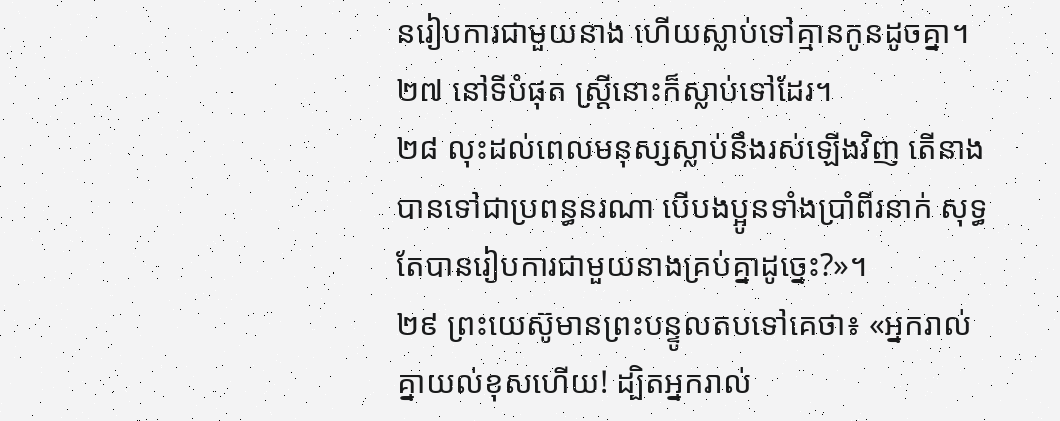នរៀបការជាមួយនាង ហើយស្លាប់ទៅគ្មានកូនដូចគ្នា។
២៧ នៅទីបំផុត ស្ត្រីនោះក៏ស្លាប់ទៅដែរ។
២៨ លុះដល់ពេលមនុស្សស្លាប់នឹងរស់ឡើងវិញ តើនាងបានទៅជាប្រពន្ធនរណា បើបងប្អូនទាំងប្រាំពីរនាក់ សុទ្ធតែបានរៀបការជាមួយនាងគ្រប់គ្នាដូច្នេះ?»។
២៩ ព្រះយេស៊ូមានព្រះបន្ទូលតបទៅគេថា៖ «អ្នករាល់គ្នាយល់ខុសហើយ! ដ្បិតអ្នករាល់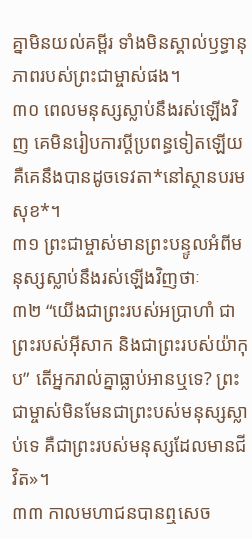គ្នាមិនយល់គម្ពីរ ទាំងមិនស្គាល់ឫទ្ធានុភាពរបស់ព្រះជាម្ចាស់ផង។
៣០ ពេលមនុស្សស្លាប់នឹងរស់ឡើងវិញ គេមិនរៀបការប្ដីប្រពន្ធទៀតឡើយ គឺគេនឹងបានដូចទេវតា*នៅស្ថានបរមសុខ*។
៣១ ព្រះជាម្ចាស់មានព្រះបន្ទូលអំពីមនុស្សស្លាប់នឹងរស់ឡើងវិញថាៈ
៣២ “យើងជាព្រះរបស់អប្រាហាំ ជាព្រះរបស់អ៊ីសាក និងជាព្រះរបស់យ៉ាកុប” តើអ្នករាល់គ្នាធ្លាប់អានឬទេ? ព្រះជាម្ចាស់មិនមែនជាព្រះបស់មនុស្សស្លាប់ទេ គឺជាព្រះរបស់មនុស្សដែលមានជីវិត»។
៣៣ កាលមហាជនបានឮសេច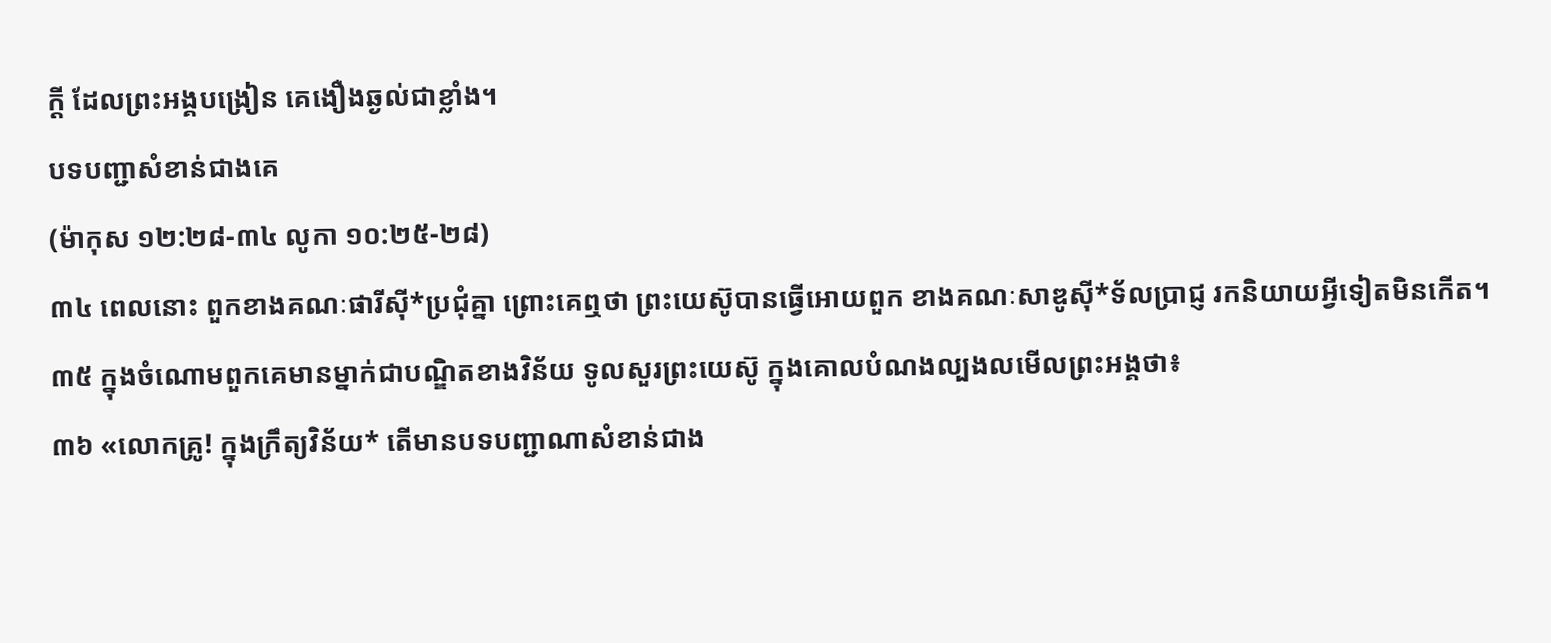ក្ដី ដែលព្រះអង្គបង្រៀន គេងឿងឆ្ងល់ជាខ្លាំង។
បទបញ្ជាសំខាន់ជាងគេ
(ម៉ាកុស ១២:២៨-៣៤ លូកា ១០:២៥-២៨)
៣៤ ពេលនោះ ពួកខាងគណៈផារីស៊ី*ប្រជុំគ្នា ព្រោះគេឮថា ព្រះយេស៊ូបានធ្វើអោយពួក ខាងគណៈសាឌូស៊ី*ទ័លប្រាជ្ញ រកនិយាយអ្វីទៀតមិនកើត។
៣៥ ក្នុងចំណោមពួកគេមានម្នាក់ជាបណ្ឌិតខាងវិន័យ ទូលសួរព្រះយេស៊ូ ក្នុងគោលបំណងល្បងលមើលព្រះអង្គថា៖
៣៦ «លោកគ្រូ! ក្នុងក្រឹត្យវិន័យ* តើមានបទបញ្ជាណាសំខាន់ជាង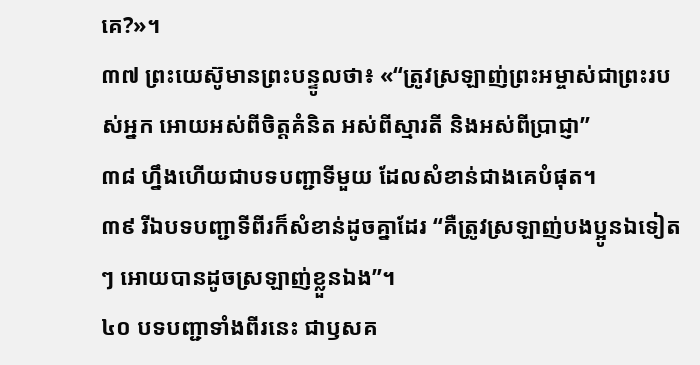គេ?»។
៣៧ ព្រះយេស៊ូមានព្រះបន្ទូលថា៖ «“ត្រូវស្រឡាញ់ព្រះអម្ចាស់ជាព្រះរបស់អ្នក អោយអស់ពីចិត្តគំនិត អស់ពីស្មារតី និងអស់ពីប្រាជ្ញា”
៣៨ ហ្នឹងហើយជាបទបញ្ជាទីមួយ ដែលសំខាន់ជាងគេបំផុត។
៣៩ រីឯបទបញ្ជាទីពីរក៏សំខាន់ដូចគ្នាដែរ “គឺត្រូវស្រឡាញ់បងប្អូនឯទៀតៗ អោយបានដូចស្រឡាញ់ខ្លួនឯង”។
៤០ បទបញ្ជាទាំងពីរនេះ ជាឫសគ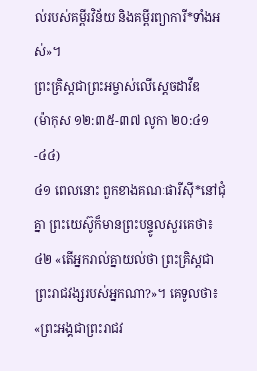ល់របស់គម្ពីរវិន័យ និងគម្ពីរព្យាការី*ទាំងអស់»។
ព្រះគ្រិស្ដជាព្រះអម្ចាស់លើស្ដេចដាវីឌ
(ម៉ាកុស ១២:៣៥-៣៧ លូកា ២០:៤១-៤៤)
៤១ ពេលនោះ ពួកខាងគណៈផារីស៊ី*នៅជុំគ្នា ព្រះយេស៊ូក៏មានព្រះបន្ទូលសួរគេថា៖
៤២ «តើអ្នករាល់គ្នាយល់ថា ព្រះគ្រិស្ដជាព្រះរាជវង្សរបស់អ្នកណា?»។ គេទូលថា៖ «ព្រះអង្គជាព្រះរាជវ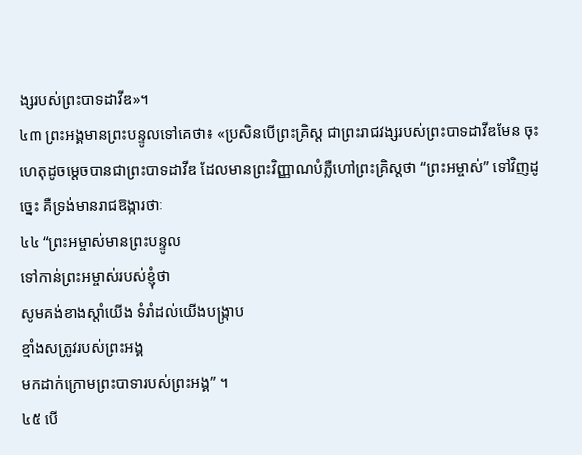ង្សរបស់ព្រះបាទដាវីឌ»។
៤៣ ព្រះអង្គមានព្រះបន្ទូលទៅគេថា៖ «ប្រសិនបើព្រះគ្រិស្ដ ជាព្រះរាជវង្សរបស់ព្រះបាទដាវីឌមែន ចុះហេតុដូចម្ដេចបានជាព្រះបាទដាវីឌ ដែលមានព្រះវិញ្ញាណបំភ្លឺហៅព្រះគ្រិស្ដថា “ព្រះអម្ចាស់” ទៅវិញដូច្នេះ គឺទ្រង់មានរាជឱង្ការថាៈ
៤៤ “ព្រះអម្ចាស់មានព្រះបន្ទូល
ទៅកាន់ព្រះអម្ចាស់របស់ខ្ញុំថា
សូមគង់ខាងស្ដាំយើង ទំរាំដល់យើងបង្ក្រាប
ខ្មាំងសត្រូវរបស់ព្រះអង្គ
មកដាក់ក្រោមព្រះបាទារបស់ព្រះអង្គ” ។
៤៥ បើ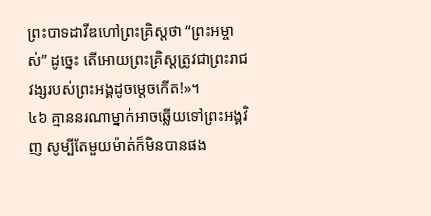ព្រះបាទដាវីឌហៅព្រះគ្រិស្ដថា “ព្រះអម្ចាស់” ដូច្នេះ តើអោយព្រះគ្រិស្ដត្រូវជាព្រះរាជវង្សរបស់ព្រះអង្គដូចម្ដេចកើត!»។
៤៦ គ្មាននរណាម្នាក់អាចឆ្លើយទៅព្រះអង្គវិញ សូម្បីតែមួយម៉ាត់ក៏មិនបានផង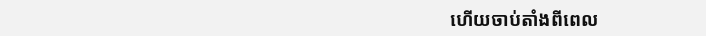ហើយចាប់តាំងពីពេល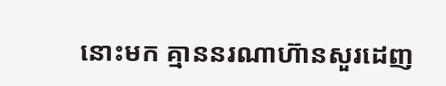នោះមក គ្មាននរណាហ៊ានសួរដេញ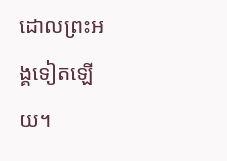ដោលព្រះអង្គទៀតឡើយ។